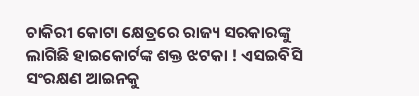ଚାକିରୀ କୋଟା କ୍ଷେତ୍ରରେ ରାଜ୍ୟ ସରକାରଙ୍କୁ ଲାଗିଛି ହାଇକୋର୍ଟଙ୍କ ଶକ୍ତ ଝଟକା ! ଏସଇବିସି ସଂରକ୍ଷଣ ଆଇନକୁ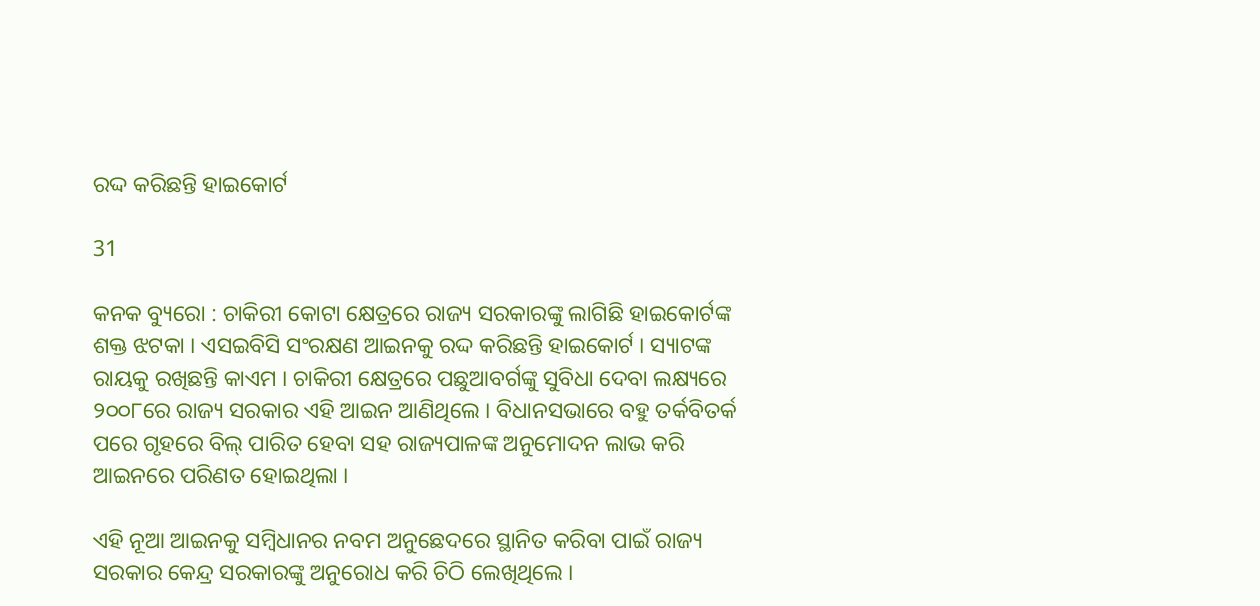ରଦ୍ଦ କରିଛନ୍ତି ହାଇକୋର୍ଟ

31

କନକ ବ୍ୟୁରୋ : ଚାକିରୀ କୋଟା କ୍ଷେତ୍ରରେ ରାଜ୍ୟ ସରକାରଙ୍କୁ ଲାଗିଛି ହାଇକୋର୍ଟଙ୍କ ଶକ୍ତ ଝଟକା । ଏସଇବିସି ସଂରକ୍ଷଣ ଆଇନକୁ ରଦ୍ଦ କରିଛନ୍ତି ହାଇକୋର୍ଟ । ସ୍ୟାଟଙ୍କ ରାୟକୁ ରଖିଛନ୍ତି କାଏମ । ଚାକିରୀ କ୍ଷେତ୍ରରେ ପଛୁଆବର୍ଗଙ୍କୁ ସୁବିଧା ଦେବା ଲକ୍ଷ୍ୟରେ ୨୦୦୮ରେ ରାଜ୍ୟ ସରକାର ଏହି ଆଇନ ଆଣିଥିଲେ । ବିଧାନସଭାରେ ବହୁ ତର୍କବିତର୍କ ପରେ ଗୃହରେ ବିଲ୍ ପାରିତ ହେବା ସହ ରାଜ୍ୟପାଳଙ୍କ ଅନୁମୋଦନ ଲାଭ କରି ଆଇନରେ ପରିଣତ ହୋଇଥିଲା ।

ଏହି ନୂଆ ଆଇନକୁ ସମ୍ବିଧାନର ନବମ ଅନୁଛେଦରେ ସ୍ଥାନିତ କରିବା ପାଇଁ ରାଜ୍ୟ ସରକାର କେନ୍ଦ୍ର ସରକାରଙ୍କୁ ଅନୁରୋଧ କରି ଚିଠି ଲେଖିଥିଲେ ।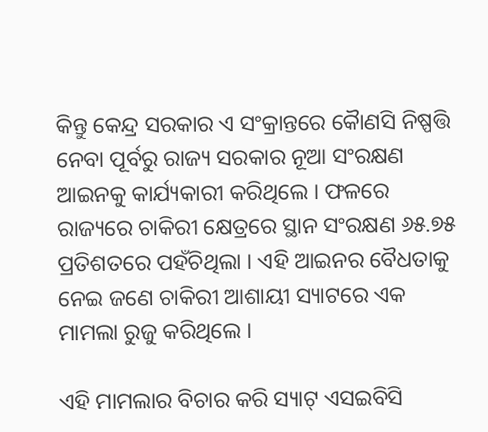କିନ୍ତୁ କେନ୍ଦ୍ର ସରକାର ଏ ସଂକ୍ରାନ୍ତରେ କୈାଣସି ନିଷ୍ପତ୍ତି ନେବା ପୂର୍ବରୁ ରାଜ୍ୟ ସରକାର ନୂଆ ସଂରକ୍ଷଣ ଆଇନକୁ କାର୍ଯ୍ୟକାରୀ କରିଥିଲେ । ଫଳରେ ରାଜ୍ୟରେ ଚାକିରୀ କ୍ଷେତ୍ରରେ ସ୍ଥାନ ସଂରକ୍ଷଣ ୬୫.୭୫ ପ୍ରତିଶତରେ ପହଁଚିଥିଲା । ଏହି ଆଇନର ବୈଧତାକୁ ନେଇ ଜଣେ ଚାକିରୀ ଆଶାୟୀ ସ୍ୟାଟରେ ଏକ ମାମଲା ରୁଜୁ କରିଥିଲେ ।

ଏହି ମାମଲାର ବିଚାର କରି ସ୍ୟାଟ୍ ଏସଇବିସି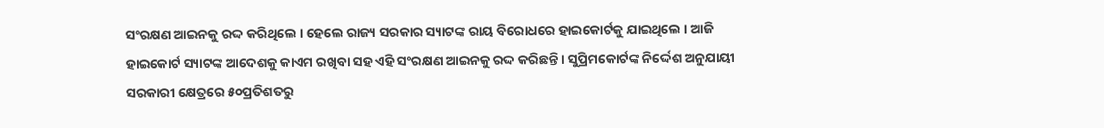ସଂରକ୍ଷଣ ଆଇନକୁ ରଦ୍ଦ କରିଥିଲେ । ହେଲେ ରାଜ୍ୟ ସରକାର ସ୍ୟାଟଙ୍କ ରାୟ ବିରୋଧରେ ହାଇକୋର୍ଟକୁ ଯାଇଥିଲେ । ଆଜି ହାଇକୋର୍ଟ ସ୍ୟାଟଙ୍କ ଆଦେଶକୁ କାଏମ ରଖିବା ସହ ଏହି ସଂରକ୍ଷଣ ଆଇନକୁ ରଦ୍ଦ କରିଛନ୍ତି । ସୁପ୍ରିମକୋର୍ଟଙ୍କ ନିର୍ଦ୍ଦେଶ ଅନୁଯାୟୀ ସରକାରୀ କ୍ଷେତ୍ରରେ ୫୦ପ୍ରତିଶତରୁ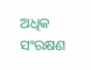ଅଧିକ ସଂରକ୍ଷଣ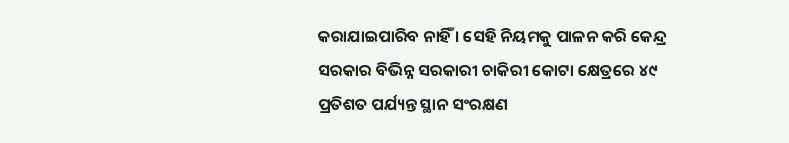କରାଯାଇପାରିବ ନାହିଁ । ସେହି ନିୟମକୁ ପାଳନ କରି କେନ୍ଦ୍ର ସରକାର ବିଭିନ୍ନ ସରକାରୀ ଚାକିରୀ କୋଟା କ୍ଷେତ୍ରରେ ୪୯ ପ୍ରତିଶତ ପର୍ଯ୍ୟନ୍ତ ସ୍ଥାନ ସଂରକ୍ଷଣ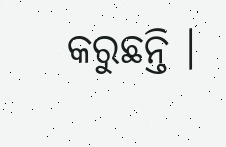କରୁଛନ୍ତି ।